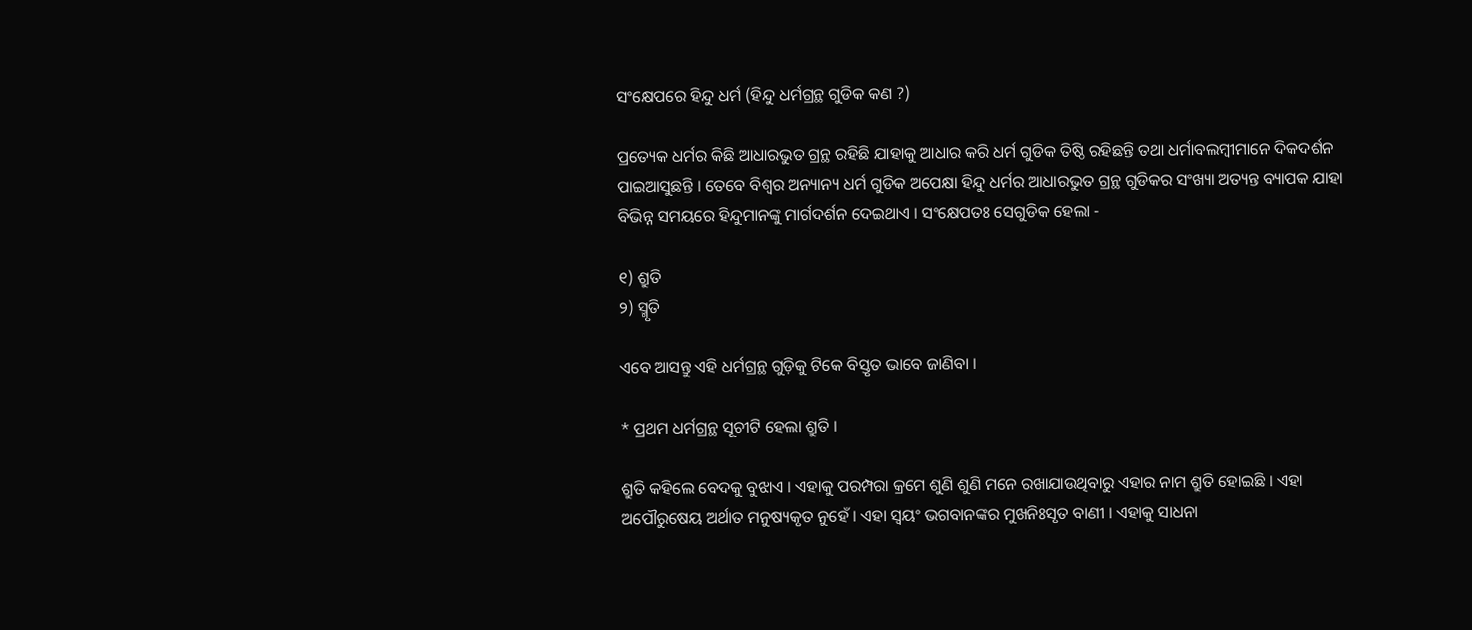ସଂକ୍ଷେପରେ ହିନ୍ଦୁ ଧର୍ମ (ହିନ୍ଦୁ ଧର୍ମଗ୍ରନ୍ଥ ଗୁଡିକ କଣ ?)

ପ୍ରତ୍ୟେକ ଧର୍ମର କିଛି ଆଧାରଭୁତ ଗ୍ରନ୍ଥ ରହିଛି ଯାହାକୁ ଆଧାର କରି ଧର୍ମ ଗୁଡିକ ତିଷ୍ଠି ରହିଛନ୍ତି ତଥା ଧର୍ମାବଲମ୍ବୀମାନେ ଦିକଦର୍ଶନ ପାଇଆସୁଛନ୍ତି । ତେବେ ବିଶ୍ୱର ଅନ୍ୟାନ୍ୟ ଧର୍ମ ଗୁଡିକ ଅପେକ୍ଷା ହିନ୍ଦୁ ଧର୍ମର ଆଧାରଭୁତ ଗ୍ରନ୍ଥ ଗୁଡିକର ସଂଖ୍ୟା ଅତ୍ୟନ୍ତ ବ୍ୟାପକ ଯାହା ବିଭିନ୍ନ ସମୟରେ ହିନ୍ଦୁମାନଙ୍କୁ ମାର୍ଗଦର୍ଶନ ଦେଇଥାଏ । ସଂକ୍ଷେପତଃ ସେଗୁଡିକ ହେଲା -

୧) ଶ୍ରୁତି
୨) ସ୍ମୃତି

ଏବେ ଆସନ୍ତୁ ଏହି ଧର୍ମଗ୍ରନ୍ଥ ଗୁଡ଼ିକୁ ଟିକେ ବିସ୍ତୃତ ଭାବେ ଜାଣିବା ।

* ପ୍ରଥମ ଧର୍ମଗ୍ରନ୍ଥ ସୂଚୀଟି ହେଲା ଶ୍ରୁତି ।

ଶ୍ରୁତି କହିଲେ ବେଦକୁ ବୁଝାଏ । ଏହାକୁ ପରମ୍ପରା କ୍ରମେ ଶୁଣି ଶୁଣି ମନେ ରଖାଯାଉଥିବାରୁ ଏହାର ନାମ ଶ୍ରୁତି ହୋଇଛି । ଏହା ଅପୌରୁଷେୟ ଅର୍ଥାତ ମନୁଷ୍ୟକୃତ ନୁହେଁ । ଏହା ସ୍ୱୟଂ ଭଗବାନଙ୍କର ମୁଖନିଃସୃତ ବାଣୀ । ଏହାକୁ ସାଧନା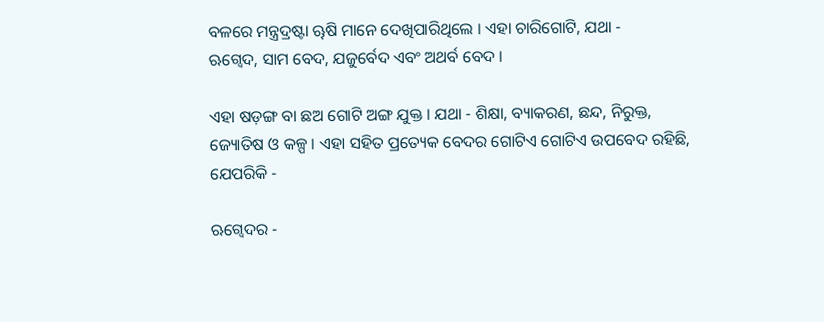ବଳରେ ମନ୍ତ୍ରଦ୍ରଷ୍ଟା ୠଷି ମାନେ ଦେଖିପାରିଥିଲେ । ଏହା ଚାରିଗୋଟି, ଯଥା -
ଋଗ୍ବେଦ, ସାମ ବେଦ, ଯଜୁର୍ବେଦ ଏବଂ ଅଥର୍ବ ବେଦ ।

ଏହା ଷଡ଼ଙ୍ଗ ବା ଛଅ ଗୋଟି ଅଙ୍ଗ ଯୁକ୍ତ । ଯଥା - ଶିକ୍ଷା, ବ୍ୟାକରଣ, ଛନ୍ଦ, ନିରୁକ୍ତ, ଜ୍ୟୋତିଷ ଓ କଳ୍ପ । ଏହା ସହିତ ପ୍ରତ୍ୟେକ ବେଦର ଗୋଟିଏ ଗୋଟିଏ ଉପବେଦ ରହିଛି, ଯେପରିକି -

ଋଗ୍ବେଦର -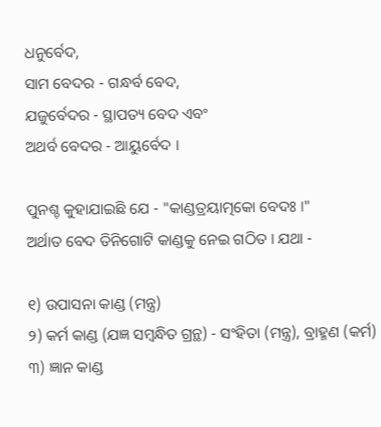ଧନୁର୍ବେଦ,
ସାମ ବେଦର - ଗନ୍ଧର୍ବ ବେଦ,
ଯଜୁର୍ବେଦର - ସ୍ଥାପତ୍ୟ ବେଦ ଏବଂ
ଅଥର୍ବ ବେଦର - ଆୟୁର୍ବେଦ ।

ପୁନଶ୍ଚ କୁହାଯାଇଛି ଯେ - "କାଣ୍ଡତ୍ରୟାତ୍ମକୋ ବେଦଃ ।"
ଅର୍ଥାତ ବେଦ ତିନିଗୋଟି କାଣ୍ଡକୁ ନେଇ ଗଠିତ । ଯଥା -

୧) ଉପାସନା କାଣ୍ଡ (ମନ୍ତ୍ର)
୨) କର୍ମ କାଣ୍ଡ (ଯଜ୍ଞ ସମ୍ବନ୍ଧିତ ଗ୍ରନ୍ଥ) - ସଂହିତା (ମନ୍ତ୍ର), ବ୍ରାହ୍ମଣ (କର୍ମ)
୩) ଜ୍ଞାନ କାଣ୍ଡ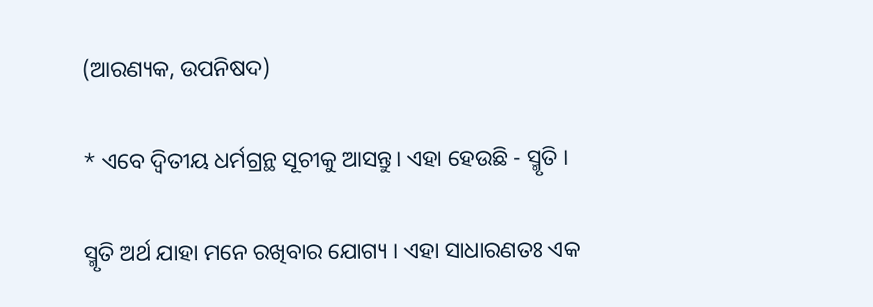(ଆରଣ୍ୟକ, ଉପନିଷଦ)

* ଏବେ ଦ୍ଵିତୀୟ ଧର୍ମଗ୍ରନ୍ଥ ସୂଚୀକୁ ଆସନ୍ତୁ। ଏହା ହେଉଛି - ସ୍ମୃତି ।

ସ୍ମୃତି ଅର୍ଥ ଯାହା ମନେ ରଖିବାର ଯୋଗ୍ୟ । ଏହା ସାଧାରଣତଃ ଏକ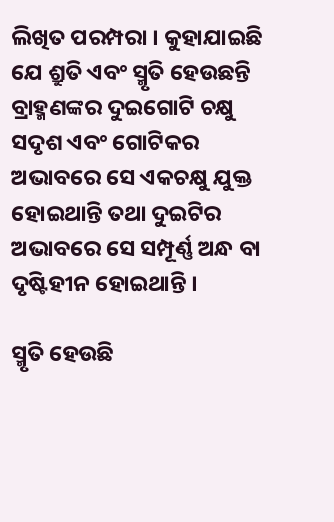ଲିଖିତ ପରମ୍ପରା । କୁହାଯାଇଛି ଯେ ଶ୍ରୁତି ଏବଂ ସ୍ମୃତି ହେଉଛନ୍ତି ବ୍ରାହ୍ମଣଙ୍କର ଦୁଇଗୋଟି ଚକ୍ଷୁ ସଦୃଶ ଏବଂ ଗୋଟିକର ଅଭାବରେ ସେ ଏକଚକ୍ଷୁ ଯୁକ୍ତ ହୋଇଥାନ୍ତି ତଥା ଦୁଇଟିର ଅଭାବରେ ସେ ସମ୍ପୂର୍ଣ୍ଣ ଅନ୍ଧ ବା ଦୃଷ୍ଟିହୀନ ହୋଇଥାନ୍ତି ।

ସ୍ମୃତି ହେଉଛି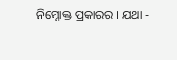ନିମ୍ନୋକ୍ତ ପ୍ରକାରର । ଯଥା -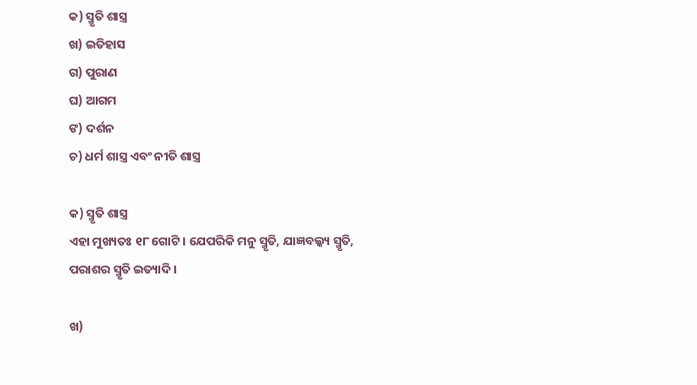କ) ସ୍ମୃତି ଶାସ୍ତ୍ର
ଖ) ଇତିହାସ
ଗ) ପୁରାଣ
ଘ) ଆଗମ
ଙ) ଦର୍ଶନ
ଚ) ଧର୍ମ ଶାସ୍ତ୍ର ଏବଂ ନୀତି ଶାସ୍ତ୍ର

କ) ସ୍ମୃତି ଶାସ୍ତ୍ର
ଏହା ମୁଖ୍ୟତଃ ୧୮ ଗୋଟି । ଯେପରିକି ମନୁ ସ୍ମୃତି, ଯାଜ୍ଞବଲ୍କ୍ୟ ସ୍ମୃତି, ପରାଶର ସ୍ମୃତି ଇତ୍ୟାଦି ।

ଖ)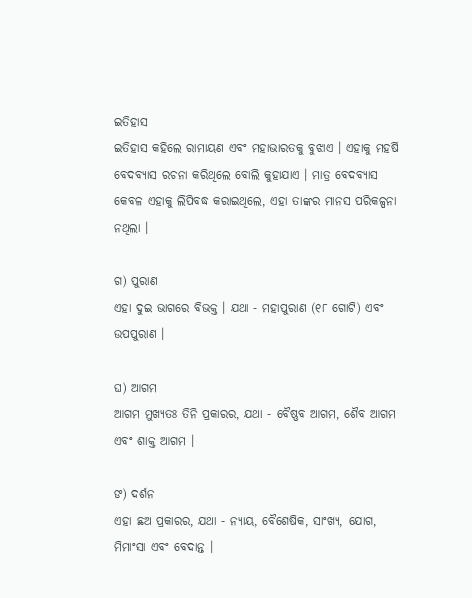ଇତିହାସ
ଇତିହାସ କହିଲେ ରାମାୟଣ ଏବଂ ମହାଭାରତକୁ ବୁଝାଏ । ଏହାକୁ ମହର୍ଷି ବେଦବ୍ୟାସ ରଚନା କରିଥିଲେ ବୋଲି କୁହାଯାଏ । ମାତ୍ର ବେଦବ୍ୟାସ କେବଳ ଏହାକୁ ଲିପିବଦ୍ଧ କରାଇଥିଲେ, ଏହା ତାଙ୍କର ମାନସ ପରିକଳ୍ପନା ନଥିଲା ।

ଗ) ପୁରାଣ
ଏହା ଦୁଇ ଭାଗରେ ବିଭକ୍ତ । ଯଥା - ମହାପୁରାଣ (୧୮ ଗୋଟି) ଏବଂ ଉପପୁରାଣ ।

ଘ) ଆଗମ
ଆଗମ ମୁଖ୍ୟତଃ ତିନି ପ୍ରକାରର, ଯଥା - ବୈଷ୍ଣବ ଆଗମ, ଶୈବ ଆଗମ ଏବଂ ଶାକ୍ତ ଆଗମ ।

ଙ) ଦର୍ଶନ
ଏହା ଛଅ ପ୍ରକାରର, ଯଥା - ନ୍ୟାୟ, ବୈଶେଷିକ, ସାଂଖ୍ୟ, ଯୋଗ, ମିମାଂସା ଏବଂ ବେଦାନ୍ତ ।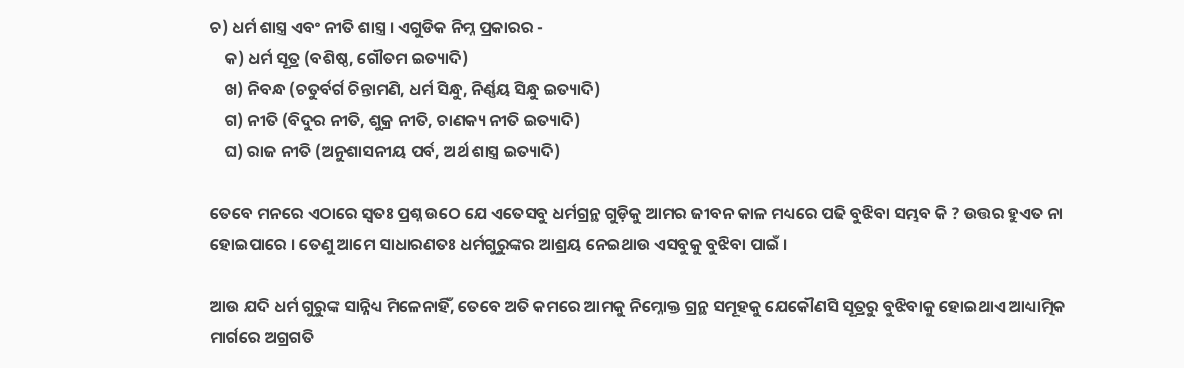ଚ) ଧର୍ମ ଶାସ୍ତ୍ର ଏବଂ ନୀତି ଶାସ୍ତ୍ର । ଏଗୁଡିକ ନିମ୍ନ ପ୍ରକାରର -
    କ) ଧର୍ମ ସୂତ୍ର (ବଶିଷ୍ଠ, ଗୌତମ ଇତ୍ୟାଦି)
    ଖ) ନିବନ୍ଧ (ଚତୁର୍ବର୍ଗ ଚିନ୍ତାମଣି, ଧର୍ମ ସିନ୍ଧୁ, ନିର୍ଣ୍ଣୟ ସିନ୍ଧୁ ଇତ୍ୟାଦି)
    ଗ) ନୀତି (ବିଦୁର ନୀତି, ଶୁକ୍ର ନୀତି, ଚାଣକ୍ୟ ନୀତି ଇତ୍ୟାଦି)
    ଘ) ରାଜ ନୀତି (ଅନୁଶାସନୀୟ ପର୍ବ, ଅର୍ଥ ଶାସ୍ତ୍ର ଇତ୍ୟାଦି)

ତେବେ ମନରେ ଏଠାରେ ସ୍ୱତଃ ପ୍ରଶ୍ନ ଉଠେ ଯେ ଏତେସବୁ ଧର୍ମଗ୍ରନ୍ଥ ଗୁଡ଼ିକୁ ଆମର ଜୀବନ କାଳ ମଧ୍ୟରେ ପଢି ବୁଝିବା ସମ୍ଭବ କି ? ଉତ୍ତର ହୁଏତ ନା ହୋଇପାରେ । ତେଣୁ ଆମେ ସାଧାରଣତଃ ଧର୍ମଗୁରୁଙ୍କର ଆଶ୍ରୟ ନେଇଥାଉ ଏସବୁକୁ ବୁଝିବା ପାଇଁ ।

ଆଉ ଯଦି ଧର୍ମ ଗୁରୁଙ୍କ ସାନ୍ନିଧ୍ୟ ମିଳେନାହିଁ, ତେବେ ଅତି କମରେ ଆମକୁ ନିମ୍ନୋକ୍ତ ଗ୍ରନ୍ଥ ସମୂହକୁ ଯେକୌଣସି ସୂତ୍ରରୁ ବୁଝିବାକୁ ହୋଇଥାଏ ଆଧ୍ୟାତ୍ମିକ ମାର୍ଗରେ ଅଗ୍ରଗତି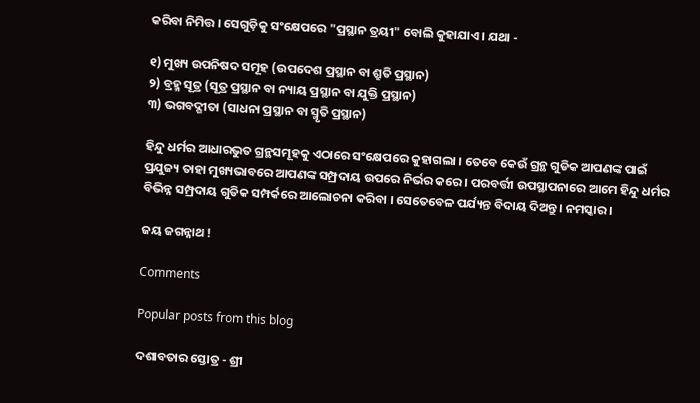କରିବା ନିମିତ୍ତ । ସେଗୁଡ଼ିକୁ ସଂକ୍ଷେପରେ "ପ୍ରସ୍ଥାନ ତ୍ରୟୀ" ବୋଲି କୁହାଯାଏ । ଯଥା -

୧) ମୁଖ୍ୟ ଉପନିଷଦ ସମୂହ (ଉପଦେଶ ପ୍ରସ୍ଥାନ ବା ଶ୍ରୁତି ପ୍ରସ୍ଥାନ)
୨) ବ୍ରହ୍ମ ସୂତ୍ର (ସୂତ୍ର ପ୍ରସ୍ଥାନ ବା ନ୍ୟାୟ ପ୍ରସ୍ଥାନ ବା ଯୁକ୍ତି ପ୍ରସ୍ଥାନ)
୩) ଭଗବଦ୍ଗୀତା (ସାଧନା ପ୍ରସ୍ଥାନ ବା ସ୍ମୃତି ପ୍ରସ୍ଥାନ)

ହିନ୍ଦୁ ଧର୍ମର ଆଧାରଭୁତ ଗ୍ରନ୍ଥସମୂହକୁ ଏଠାରେ ସଂକ୍ଷେପରେ କୁହାଗଲା । ତେବେ କେଉଁ ଗ୍ରନ୍ଥ ଗୁଡିକ ଆପଣଙ୍କ ପାଇଁ ପ୍ରଯୁଜ୍ୟ ତାହା ମୁଖ୍ୟଭାବରେ ଆପଣଙ୍କ ସମ୍ପ୍ରଦାୟ ଉପରେ ନିର୍ଭର କରେ । ପରବର୍ତ୍ତୀ ଉପସ୍ଥାପନାରେ ଆମେ ହିନ୍ଦୁ ଧର୍ମର ବିଭିନ୍ନ ସମ୍ପ୍ରଦାୟ ଗୁଡିକ ସମ୍ପର୍କରେ ଆଲୋଚନା କରିବା । ସେତେବେଳ ପର୍ଯ୍ୟନ୍ତ ବିଦାୟ ଦିଅନ୍ତୁ । ନମସ୍କାର ।

ଜୟ ଜଗନ୍ନାଥ !

Comments

Popular posts from this blog

ଦଶାବତାର ସ୍ତୋତ୍ର - ଶ୍ରୀ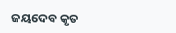ଜୟଦେବ କୃତ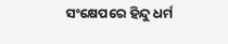ସଂକ୍ଷେପରେ ହିନ୍ଦୁ ଧର୍ମ